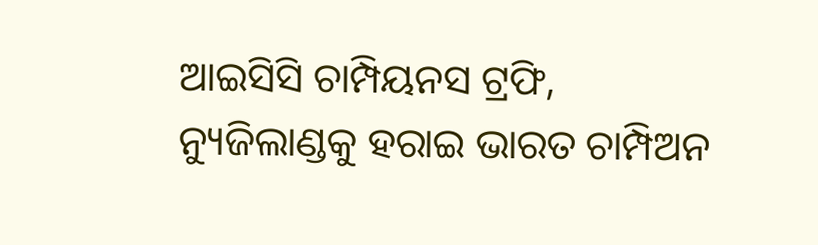ଆଇସିସି ଚାମ୍ପିୟନସ ଟ୍ରଫି, ନ୍ୟୁଜିଲାଣ୍ଡକୁ ହରାଇ ଭାରତ ଚାମ୍ପିଅନ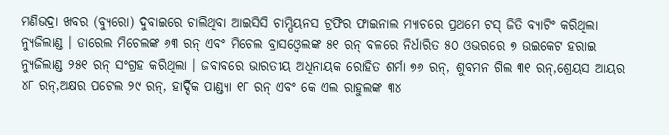ମଣିଭଦ୍ରା ଖବର (ବ୍ୟୁରୋ) ଦୁବାଇରେ ଚାଲିଥିବା ଆଇସିସି ଚାମ୍ପିୟନସ ଟ୍ରଫିର ଫାଇନାଲ ମ୍ୟାଚରେ ପ୍ରଥମେ ଟସ୍ ଜିତି ବ୍ୟାଟିଂ କରିଥିଲା ନ୍ୟୁଜିଲାଣ୍ଡ । ଡାରେଲ ମିଚେଲଙ୍କ ୬୩ ରନ୍ ଏବଂ ମିଚେଲ ବ୍ରାସଓ୍ବେଲଙ୍କ ୫୧ ରନ୍ ବଳରେ ନିର୍ଧାରିତ ୫୦ ଓଭରରେ ୭ ଉଇକେଟ ହରାଇ ନ୍ୟୁଜିଲାଣ୍ଡ ୨୫୧ ରନ୍ ସଂଗ୍ରହ କରିଥିଲା । ଜବାବରେ ଭାରତୀୟ ଅଧିନାୟକ ରୋହିତ ଶର୍ମା ୭୬ ରନ୍, ଶୁବମନ ଗିଲ ୩୧ ରନ୍,ଶ୍ରେୟସ ଆୟର ୪୮ ରନ୍,ଅକ୍ଷର ପଟେଲ ୨୯ ରନ୍, ହାର୍ଦ୍ଦିକ ପାଣ୍ଡ୍ୟା ୧୮ ରନ୍ ଏବଂ କେ ଏଲ ରାହୁଲଙ୍କ ୩୪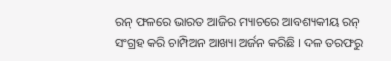ରନ୍ ଫଳରେ ଭାରତ ଆଜିର ମ୍ୟାଚରେ ଆବଶ୍ୟକୀୟ ରନ୍ ସଂଗ୍ରହ କରି ଚାମ୍ପିଅନ ଆଖ୍ୟା ଅର୍ଜନ କରିଛି । ଦଳ ତରଫରୁ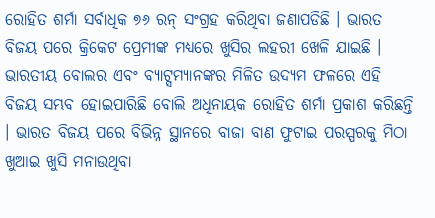ରୋହିତ ଶର୍ମା ସର୍ବାଧିକ ୭୬ ରନ୍ ସଂଗ୍ରହ କରିଥିବା ଜଣାପଡିଛି । ଭାରତ ବିଜୟ ପରେ କ୍ରିକେଟ ପ୍ରେମୀଙ୍କ ମଧ୍ୟରେ ଖୁସିର ଲହରୀ ଖେଳି ଯାଇଛି । ଭାରତୀୟ ବୋଲର ଏବଂ ବ୍ୟାଟ୍ସମ୍ୟାନଙ୍କର ମିଳିତ ଉଦ୍ୟମ ଫଳରେ ଏହି ବିଜୟ ସମ୍ଭବ ହୋଇପାରିଛି ବୋଲି ଅଧିନାୟକ ରୋହିତ ଶର୍ମା ପ୍ରକାଶ କରିଛନ୍ତି । ଭାରତ ବିଜୟ ପରେ ବିଭିନ୍ନ ସ୍ଥାନରେ ବାଜା ବାଣ ଫୁଟାଇ ପରସ୍ପରକୁ ମିଠା ଖୁଆଇ ଖୁସି ମନାଉଥିବା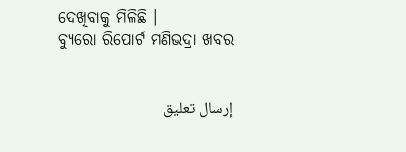ଦେଖିବାକୁ ମିଳିଛି ।
ବ୍ୟୁରୋ ରିପୋର୍ଟ ମଣିଭଦ୍ରା ଖବର


إرسال تعليق